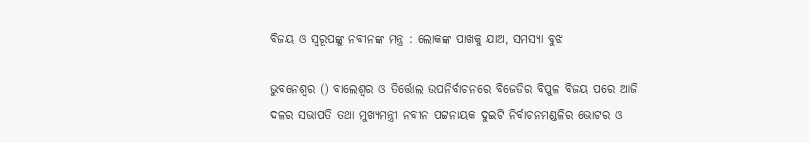ବିଜୟ ଓ ସ୍ବରୂପଙ୍କୁ ନବୀନଙ୍କ ମନ୍ତ୍ର : ଲୋକଙ୍କ ପାଖକୁ ଯାଅ, ସମସ୍ୟା ବୁଝ

ଭୁବନେଶ୍ବର () ବାଲେଶ୍ବର ଓ ତିର୍ତ୍ତୋଲ ଉପନିର୍ବାଚନରେ ବିଜେଡିର ବିପୁଳ ବିଜୟ ପରେ ଆଜି ଦଳର ସଭାପତି ତଥା ମୁଖ୍ୟମନ୍ତ୍ରୀ ନବୀନ ପଟ୍ଟନାୟକ ଦୁଇଟି ନିର୍ବାଚନମଣ୍ଡଳିର ଭୋଟର ଓ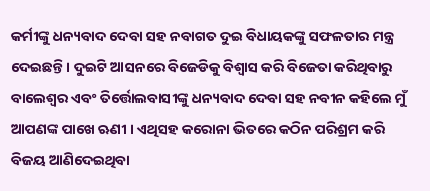କର୍ମୀଙ୍କୁ ଧନ୍ୟବାଦ ଦେବା ସହ ନବାଗତ ଦୁଇ ବିଧାୟକଙ୍କୁ ସଫଳତାର ମନ୍ତ୍ର ଦେଇଛନ୍ତି । ଦୁଇଟି ଆସନରେ ବିଜେଡିକୁ ବିଶ୍ବାସ କରି ବିଜେତା କରିଥିବାରୁ ବାଲେଶ୍ବର ଏବଂ ତିର୍ତ୍ତୋଲବାସୀଙ୍କୁ ଧନ୍ୟବାଦ ଦେବା ସହ ନବୀନ କହିଲେ ମୁଁ ଆପଣଙ୍କ ପାଖେ ଋଣୀ । ଏଥିସହ କରୋନା ଭିତରେ କଠିନ ପରିଶ୍ରମ କରି ବିଜୟ ଆଣିଦେଇଥିବା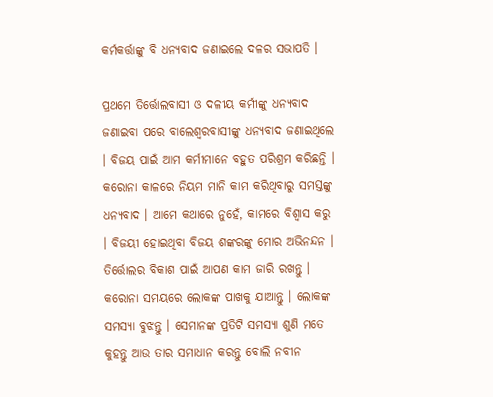କର୍ମକର୍ତ୍ତାଙ୍କୁ ବି ଧନ୍ୟବାଦ ଜଣାଇଲେ ଦଳର ସଭାପତି ।

ପ୍ରଥମେ ତିର୍ତ୍ତୋଲବାସୀ ଓ ଦଳୀୟ କର୍ମୀଙ୍କୁ ଧନ୍ୟବାଦ ଜଣାଇବା ପରେ ବାଲେଶ୍ବରବାସୀଙ୍କୁ ଧନ୍ୟବାଦ ଜଣାଇଥିଲେ । ବିଜୟ ପାଇଁ ଆମ କର୍ମୀମାନେ ବହୁତ ପରିଶ୍ରମ କରିଛନ୍ତି । କରୋନା କାଳରେ ନିୟମ ମାନି କାମ କରିଥିବାରୁ ସମସ୍ତଙ୍କୁ ଧନ୍ୟବାଦ । ଆମେ କଥାରେ ନୁହେଁ, କାମରେ ବିଶ୍ବାସ କରୁ । ବିଜୟୀ ହୋଇଥିବା ବିଜୟ ଶଙ୍କରଙ୍କୁ ମୋର ଅଭିନନ୍ଦନ । ତିର୍ତ୍ତୋଲର ବିକାଶ ପାଇଁ ଆପଣ କାମ ଜାରି ରଖନ୍ତୁ । କରୋନା ସମୟରେ ଲୋକଙ୍କ ପାଖକୁ ଯାଆନ୍ତୁ । ଲୋକଙ୍କ ସମସ୍ୟା ବୁଝନ୍ତୁ । ସେମାନଙ୍କ ପ୍ରତିଟି ସମସ୍ୟା ଶୁଣି ମତେ କୁହନ୍ତୁ ଆଉ ତାର ସମାଧାନ କରନ୍ତୁ ବୋଲି ନବୀନ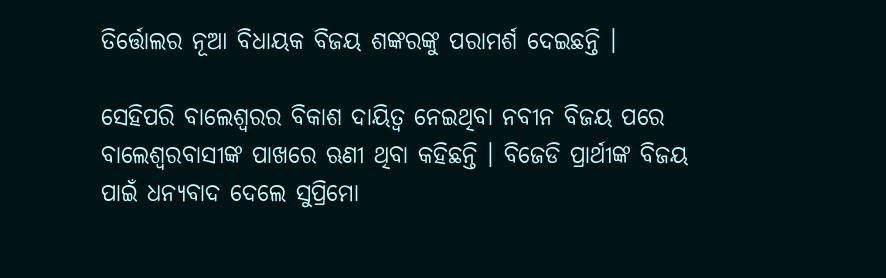ତିର୍ତ୍ତୋଲର ନୂଆ ବିଧାୟକ ବିଜୟ ଶଙ୍କରଙ୍କୁ ପରାମର୍ଶ ଦେଇଛନ୍ତି ।

ସେହିପରି ବାଲେଶ୍ବରର ବିକାଶ ଦାୟିତ୍ବ ନେଇଥିବା ନବୀନ ବିଜୟ ପରେ ବାଲେଶ୍ବରବାସୀଙ୍କ ପାଖରେ ଋଣୀ ଥିବା କହିଛନ୍ତି । ବିଜେଡି ପ୍ରାର୍ଥୀଙ୍କ ବିଜୟ ପାଇଁ ଧନ୍ୟବାଦ ଦେଲେ ସୁପ୍ରିମୋ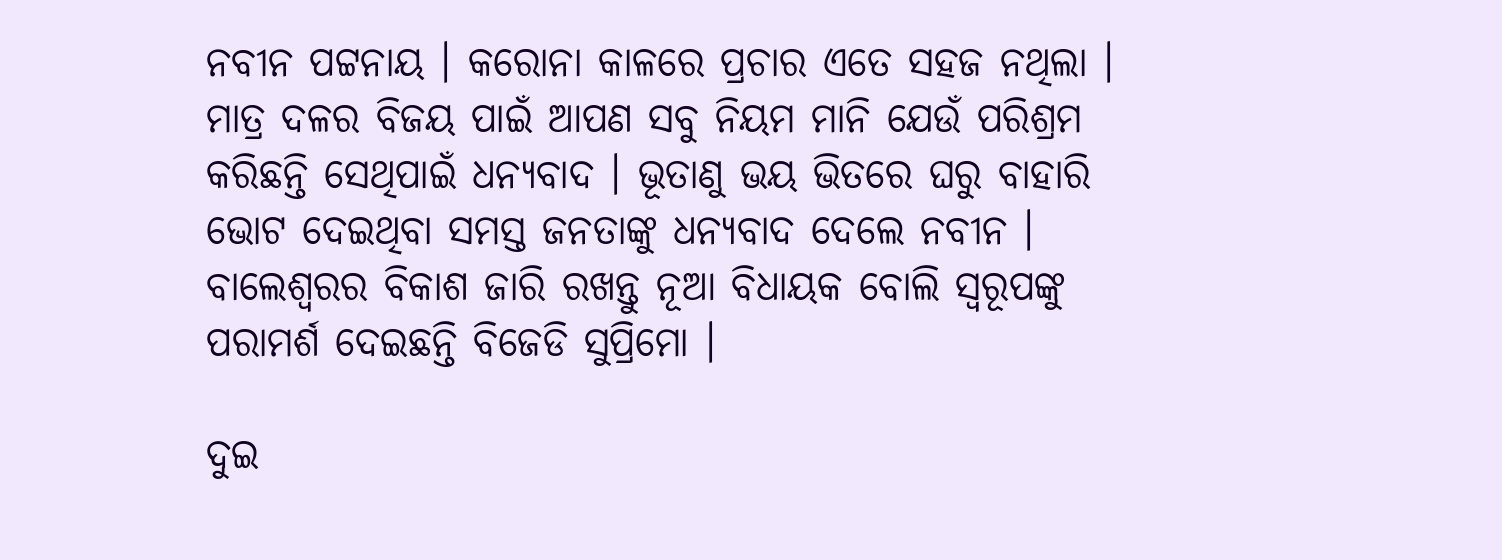ନବୀନ ପଟ୍ଟନାୟ । କରୋନା କାଳରେ ପ୍ରଚାର ଏତେ ସହଜ ନଥିଲା । ମାତ୍ର ଦଳର ବିଜୟ ପାଇଁ ଆପଣ ସବୁ ନିୟମ ମାନି ଯେଉଁ ପରିଶ୍ରମ କରିଛନ୍ତି ସେଥିପାଇଁ ଧନ୍ୟବାଦ । ଭୂତାଣୁ ଭୟ ଭିତରେ ଘରୁ ବାହାରି ଭୋଟ ଦେଇଥିବା ସମସ୍ତ ଜନତାଙ୍କୁ ଧନ୍ୟବାଦ ଦେଲେ ନବୀନ । ବାଲେଶ୍ବରର ବିକାଶ ଜାରି ରଖନ୍ତୁ ନୂଆ ବିଧାୟକ ବୋଲି ସ୍ବରୂପଙ୍କୁ ପରାମର୍ଶ ଦେଇଛନ୍ତି ବିଜେଡି ସୁପ୍ରିମୋ ।

ଦୁଇ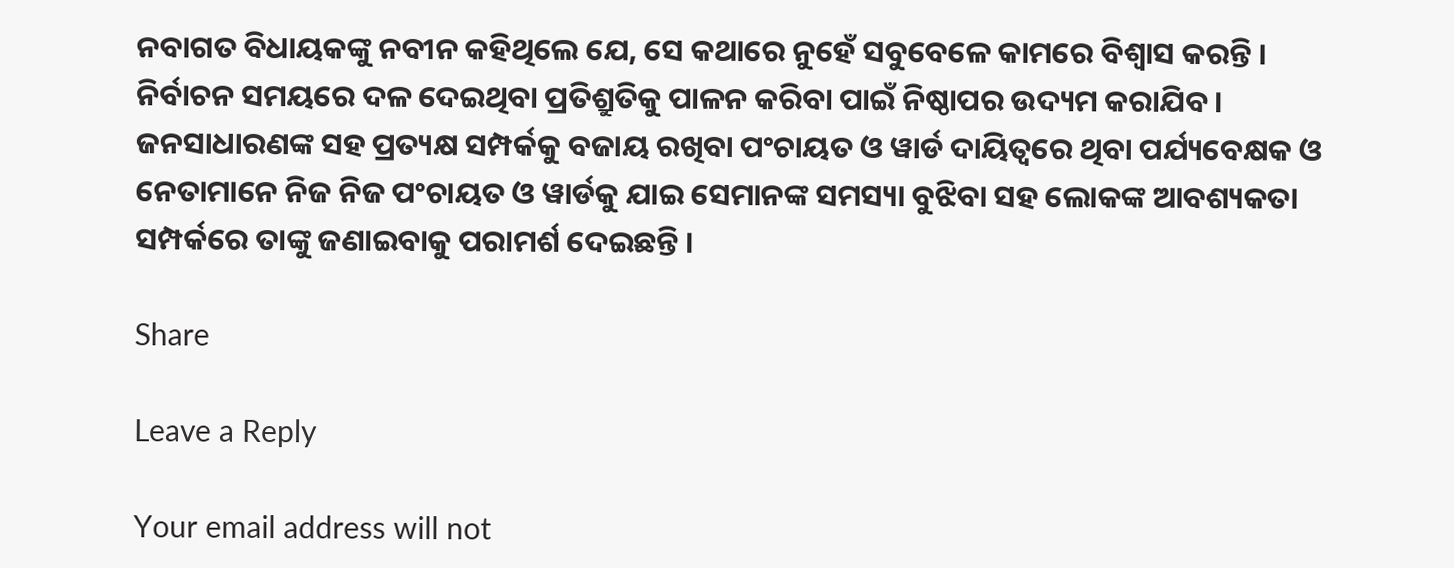ନବାଗତ ବିଧାୟକଙ୍କୁ ନବୀନ କହିଥିଲେ ଯେ, ସେ କଥାରେ ନୁହେଁ ସବୁବେଳେ କାମରେ ବିଶ୍ବାସ କରନ୍ତି । ନିର୍ବାଚନ ସମୟରେ ଦଳ ଦେଇଥିବା ପ୍ରତିଶ୍ରୁତିକୁ ପାଳନ କରିବା ପାଇଁ ନିଷ୍ଠାପର ଉଦ୍ୟମ କରାଯିବ । ଜନସାଧାରଣଙ୍କ ସହ ପ୍ରତ୍ୟକ୍ଷ ସମ୍ପର୍କକୁ ବଜାୟ ରଖିବା ପଂଚାୟତ ଓ ୱାର୍ଡ ଦାୟିତ୍ବରେ ଥିବା ପର୍ଯ୍ୟବେକ୍ଷକ ଓ ନେତାମାନେ ନିଜ ନିଜ ପଂଚାୟତ ଓ ୱାର୍ଡକୁ ଯାଇ ସେମାନଙ୍କ ସମସ୍ୟା ବୁଝିବା ସହ ଲୋକଙ୍କ ଆବଶ୍ୟକତା ସମ୍ପର୍କରେ ତାଙ୍କୁ ଜଣାଇବାକୁ ପରାମର୍ଶ ଦେଇଛନ୍ତି ।

Share

Leave a Reply

Your email address will not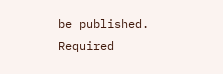be published. Required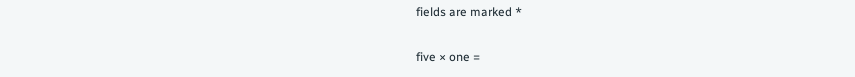fields are marked *

five × one =